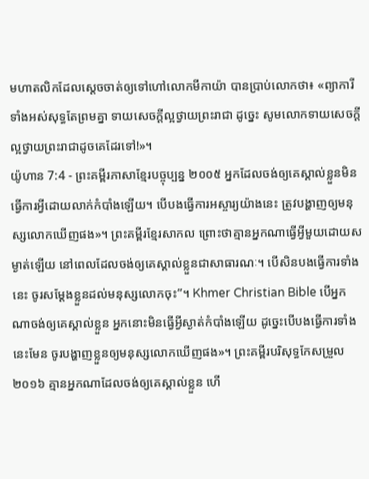មហាតលិកដែលស្ដេចចាត់ឲ្យទៅហៅលោកមីកាយ៉ា បានប្រាប់លោកថា៖ «ព្យាការីទាំងអស់សុទ្ធតែព្រមគ្នា ទាយសេចក្ដីល្អថ្វាយព្រះរាជា ដូច្នេះ សូមលោកទាយសេចក្ដីល្អថ្វាយព្រះរាជាដូចគេដែរទៅ!»។
យ៉ូហាន 7:4 - ព្រះគម្ពីរភាសាខ្មែរបច្ចុប្បន្ន ២០០៥ អ្នកដែលចង់ឲ្យគេស្គាល់ខ្លួនមិនធ្វើការអ្វីដោយលាក់កំបាំងឡើយ។ បើបងធ្វើការអស្ចារ្យយ៉ាងនេះ ត្រូវបង្ហាញឲ្យមនុស្សលោកឃើញផង»។ ព្រះគម្ពីរខ្មែរសាកល ព្រោះថាគ្មានអ្នកណាធ្វើអ្វីមួយដោយសម្ងាត់ឡើយ នៅពេលដែលចង់ឲ្យគេស្គាល់ខ្លួនជាសាធារណៈ។ បើសិនបងធ្វើការទាំងនេះ ចូរសម្ដែងខ្លួនដល់មនុស្សលោកចុះ”។ Khmer Christian Bible បើអ្នកណាចង់ឲ្យគេស្គាល់ខ្លួន អ្នកនោះមិនធ្វើអ្វីស្ងាត់កំបាំងឡើយ ដូច្នេះបើបងធ្វើការទាំងនេះមែន ចូរបង្ហាញខ្លួនឲ្យមនុស្សលោកឃើញផង»។ ព្រះគម្ពីរបរិសុទ្ធកែសម្រួល ២០១៦ គ្មានអ្នកណាដែលចង់ឲ្យគេស្គាល់ខ្លួន ហើ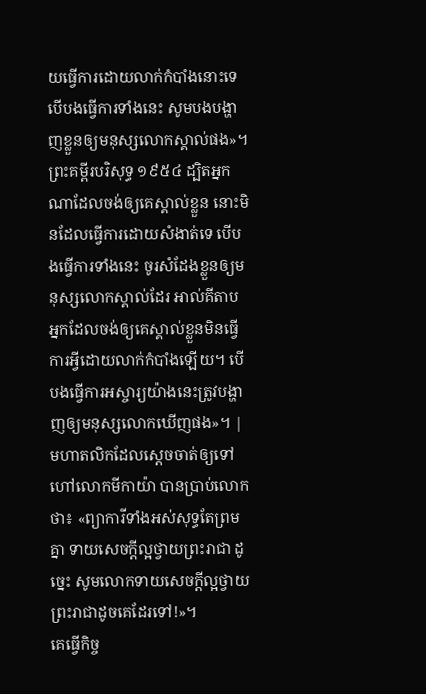យធ្វើការដោយលាក់កំបាំងនោះទេ បើបងធ្វើការទាំងនេះ សូមបងបង្ហាញខ្លួនឲ្យមនុស្សលោកស្គាល់ផង»។ ព្រះគម្ពីរបរិសុទ្ធ ១៩៥៤ ដ្បិតអ្នកណាដែលចង់ឲ្យគេស្គាល់ខ្លួន នោះមិនដែលធ្វើការដោយសំងាត់ទេ បើបងធ្វើការទាំងនេះ ចូរសំដែងខ្លួនឲ្យមនុស្សលោកស្គាល់ដែរ អាល់គីតាប អ្នកដែលចង់ឲ្យគេស្គាល់ខ្លួនមិនធ្វើការអ្វីដោយលាក់កំបាំងឡើយ។ បើបងធ្វើការអស្ចារ្យយ៉ាងនេះត្រូវបង្ហាញឲ្យមនុស្សលោកឃើញផង»។ |
មហាតលិកដែលស្ដេចចាត់ឲ្យទៅហៅលោកមីកាយ៉ា បានប្រាប់លោកថា៖ «ព្យាការីទាំងអស់សុទ្ធតែព្រមគ្នា ទាយសេចក្ដីល្អថ្វាយព្រះរាជា ដូច្នេះ សូមលោកទាយសេចក្ដីល្អថ្វាយព្រះរាជាដូចគេដែរទៅ!»។
គេធ្វើកិច្ច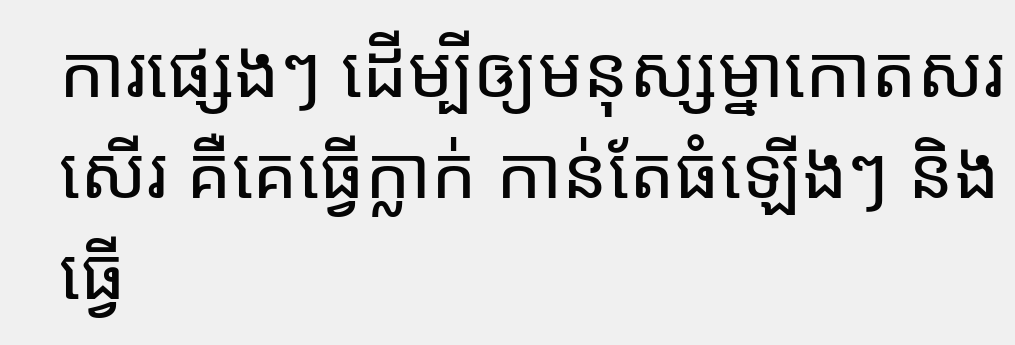ការផ្សេងៗ ដើម្បីឲ្យមនុស្សម្នាកោតសរសើរ គឺគេធ្វើក្លាក់ កាន់តែធំឡើងៗ និងធ្វើ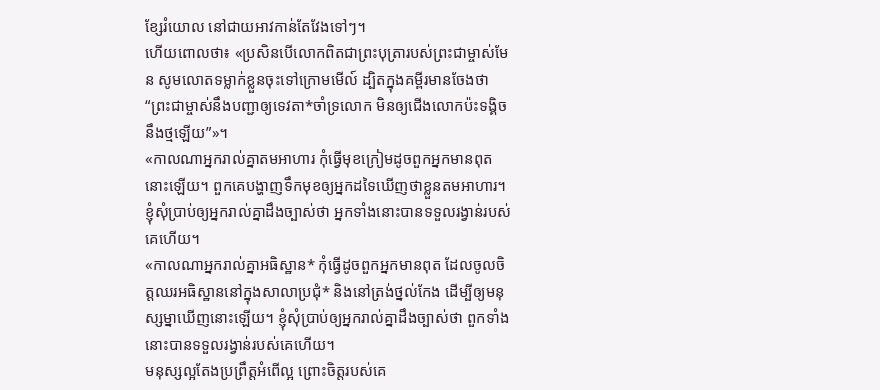ខ្សែរំយោល នៅជាយអាវកាន់តែវែងទៅៗ។
ហើយពោលថា៖ «ប្រសិនបើលោកពិតជាព្រះបុត្រារបស់ព្រះជាម្ចាស់មែន សូមលោតទម្លាក់ខ្លួនចុះទៅក្រោមមើល៍ ដ្បិតក្នុងគម្ពីរមានចែងថា “ព្រះជាម្ចាស់នឹងបញ្ជាឲ្យទេវតា*ចាំទ្រលោក មិនឲ្យជើងលោកប៉ះទង្គិចនឹងថ្មឡើយ”»។
«កាលណាអ្នករាល់គ្នាតមអាហារ កុំធ្វើមុខក្រៀមដូចពួកអ្នកមានពុតនោះឡើយ។ ពួកគេបង្ហាញទឹកមុខឲ្យអ្នកដទៃឃើញថាខ្លួនតមអាហារ។ ខ្ញុំសុំប្រាប់ឲ្យអ្នករាល់គ្នាដឹងច្បាស់ថា អ្នកទាំងនោះបានទទួលរង្វាន់របស់គេហើយ។
«កាលណាអ្នករាល់គ្នាអធិស្ឋាន* កុំធ្វើដូចពួកអ្នកមានពុត ដែលចូលចិត្តឈរអធិស្ឋាននៅក្នុងសាលាប្រជុំ* និងនៅត្រង់ថ្នល់កែង ដើម្បីឲ្យមនុស្សម្នាឃើញនោះឡើយ។ ខ្ញុំសុំប្រាប់ឲ្យអ្នករាល់គ្នាដឹងច្បាស់ថា ពួកទាំងនោះបានទទួលរង្វាន់របស់គេហើយ។
មនុស្សល្អតែងប្រព្រឹត្តអំពើល្អ ព្រោះចិត្តរបស់គេ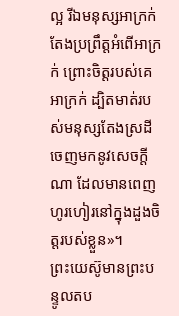ល្អ រីឯមនុស្សអាក្រក់តែងប្រព្រឹត្តអំពើអាក្រក់ ព្រោះចិត្តរបស់គេអាក្រក់ ដ្បិតមាត់របស់មនុស្សតែងស្រដីចេញមកនូវសេចក្ដីណា ដែលមានពេញហូរហៀរនៅក្នុងដួងចិត្តរបស់ខ្លួន»។
ព្រះយេស៊ូមានព្រះបន្ទូលតប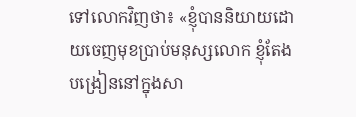ទៅលោកវិញថា៖ «ខ្ញុំបាននិយាយដោយចេញមុខប្រាប់មនុស្សលោក ខ្ញុំតែងបង្រៀននៅក្នុងសា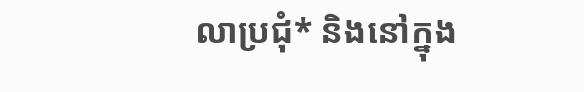លាប្រជុំ* និងនៅក្នុង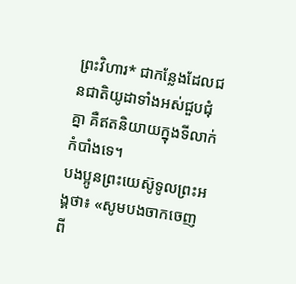ព្រះវិហារ* ជាកន្លែងដែលជនជាតិយូដាទាំងអស់ជួបជុំគ្នា គឺឥតនិយាយក្នុងទីលាក់កំបាំងទេ។
បងប្អូនព្រះយេស៊ូទូលព្រះអង្គថា៖ «សូមបងចាកចេញពី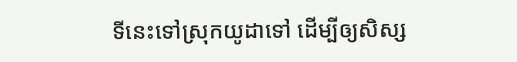ទីនេះទៅស្រុកយូដាទៅ ដើម្បីឲ្យសិស្ស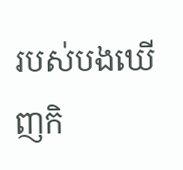របស់បងឃើញកិ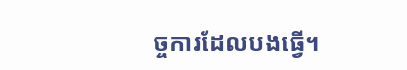ច្ចការដែលបងធ្វើ។